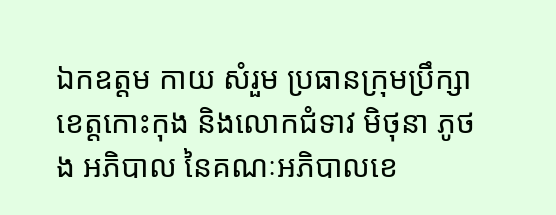ឯកឧត្តម កាយ សំរួម ប្រធានក្រុមប្រឹក្សាខេត្តកោះកុង និងលោកជំទាវ មិថុនា ភូថង អភិបាល នៃគណៈអភិបាលខេ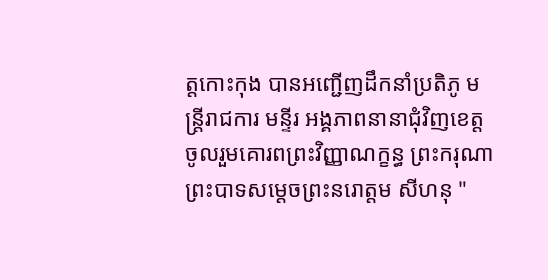ត្តកោះកុង បានអញ្ជើញដឹកនាំប្រតិភូ មន្ត្រីរាជការ មន្ទីរ អង្គភាពនានាជុំវិញខេត្ត ចូលរួមគោរពព្រះវិញ្ញាណក្ខន្ធ ព្រះករុណា ព្រះបាទសម្ដេចព្រះនរោត្តម សីហនុ "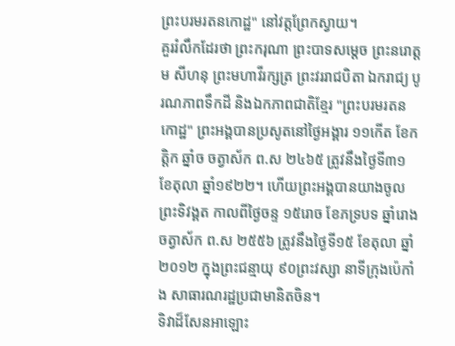ព្រះបរមរតនកោដ្ឋ" នៅវត្តព្រែកស្វាយ។
គួររំលឹកដែរថា ព្រះករុណា ព្រះបាទសម្តេច ព្រះនរោត្តម សីហនុ ព្រះមហាវីរក្សត្រ ព្រះវររាជបិតា ឯករាជ្យ បូរណភាពទឹកដី និងឯកភាពជាតិខ្មែរ "ព្រះបរមរតនកោដ្ឋ" ព្រះអង្គបានប្រសូតនៅថ្ងៃអង្គារ ១១កើត ខែកត្តិក ឆ្នាំច ចត្វាស័ក ព.ស ២៤៦៥ ត្រូវនឹងថ្ងៃទី៣១ ខែតុលា ឆ្នាំ១៩២២។ ហើយព្រះអង្គបានយាងចូលព្រះទិវង្គត កាលពីថ្ងៃចន្ទ ១៥រោច ខែភទ្របទ ឆ្នាំរោង ចត្វាស័ក ព.ស ២៥៥៦ ត្រូវនឹងថ្ងៃទី១៥ ខែតុលា ឆ្នាំ២០១២ ក្នុងព្រះជន្មាយុ ៩០ព្រះវស្សា នាទីក្រុងប៉េកាំង សាធារណរដ្ឋប្រជាមានិតចិន។
ទិវាដ៏សែនអាឡោះ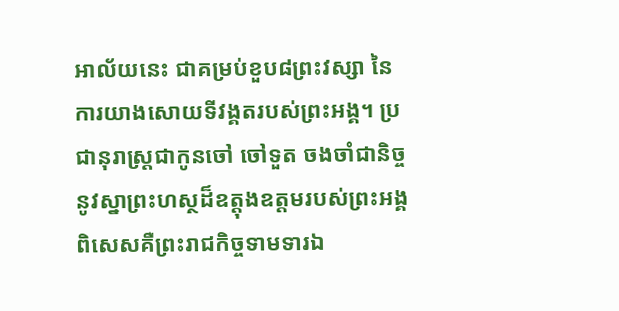អាល័យនេះ ជាគម្រប់ខួប៨ព្រះវស្សា នៃការយាងសោយទីវង្គតរបស់ព្រះអង្គ។ ប្រជានុរាស្ត្រជាកូនចៅ ចៅទួត ចងចាំជានិច្ចនូវស្នាព្រះហស្ថដ៏ឧត្តុងឧត្តមរបស់ព្រះអង្គ ពិសេសគឺព្រះរាជកិច្ចទាមទារឯ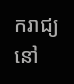ករាជ្យ នៅ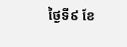ថ្ងៃទី៩ ខែ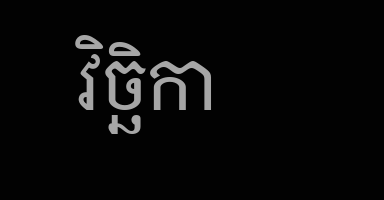វិច្ឆិកា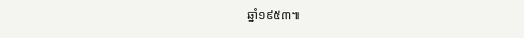ឆ្នាំ១៩៥៣៕